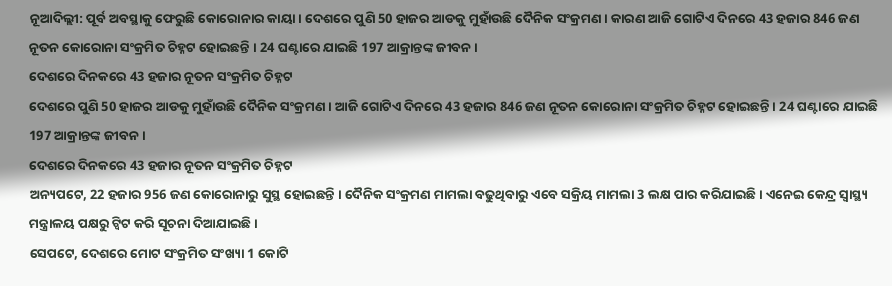ନୂଆଦିଲ୍ଲୀ: ପୂର୍ବ ଅବସ୍ଥାକୁ ଫେରୁଛି କୋରୋନାର କାୟା । ଦେଶରେ ପୁଣି 50 ହାଜର ଆଡକୁ ମୁହାଁଉଛି ଦୈନିକ ସଂକ୍ରମଣ । କାରଣ ଆଜି ଗୋଟିଏ ଦିନରେ 43 ହଜାର 846 ଜଣ ନୂତନ କୋରୋନା ସଂକ୍ରମିତ ଚିହ୍ନଟ ହୋଇଛନ୍ତି । 24 ଘଣ୍ଟାରେ ଯାଇଛି 197 ଆକ୍ରାନ୍ତଙ୍କ ଜୀବନ ।
ଦେଶରେ ଦିନକରେ 43 ହଜାର ନୂତନ ସଂକ୍ରମିତ ଚିହ୍ନଟ
ଦେଶରେ ପୁଣି 50 ହାଜର ଆଡକୁ ମୁହାଁଉଛି ଦୈନିକ ସଂକ୍ରମଣ । ଆଜି ଗୋଟିଏ ଦିନରେ 43 ହଜାର 846 ଜଣ ନୂତନ କୋରୋନା ସଂକ୍ରମିତ ଚିହ୍ନଟ ହୋଇଛନ୍ତି । 24 ଘଣ୍ଟାରେ ଯାଇଛି 197 ଆକ୍ରାନ୍ତଙ୍କ ଜୀବନ ।
ଦେଶରେ ଦିନକରେ 43 ହଜାର ନୂତନ ସଂକ୍ରମିତ ଚିହ୍ନଟ
ଅନ୍ୟପଟେ, 22 ହଜାର 956 ଜଣ କୋରୋନାରୁ ସୁସ୍ଥ ହୋଇଛନ୍ତି । ଦୈନିକ ସଂକ୍ରମଣ ମାମଲା ବଢୁଥିବାରୁ ଏବେ ସକ୍ରିୟ ମାମଲା 3 ଲକ୍ଷ ପାର କରିଯାଇଛି । ଏନେଇ କେନ୍ଦ୍ର ସ୍ବାସ୍ଥ୍ୟ ମନ୍ତ୍ରାଳୟ ପକ୍ଷରୁ ଟ୍ବିଟ କରି ସୂଚନା ଦିଆଯାଇଛି ।
ସେପଟେ, ଦେଶରେ ମୋଟ ସଂକ୍ରମିତ ସଂଖ୍ୟା 1 କୋଟି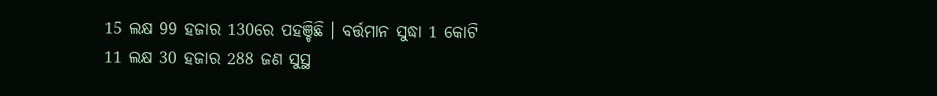15 ଲକ୍ଷ 99 ହଜାର 130ରେ ପହଞ୍ଚିଛି । ବର୍ତ୍ତମାନ ସୁଦ୍ଧା 1 କୋଟି 11 ଲକ୍ଷ 30 ହଜାର 288 ଜଣ ସୁସ୍ଥ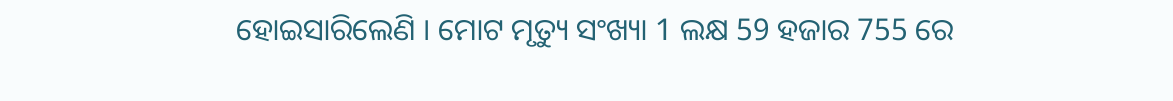ହୋଇସାରିଲେଣି । ମୋଟ ମୃତ୍ୟୁ ସଂଖ୍ୟା 1 ଲକ୍ଷ 59 ହଜାର 755 ରେ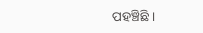ପହଞ୍ଚିଛି ।